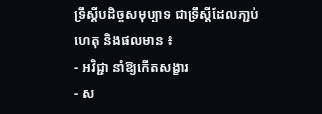ទ្រឹស្តីបដិច្ចសមុប្បាទ ជាទ្រឹស្តីដែលភា្ជប់ហេតុ និងផលមាន ៖
- អវិជ្ជា នាំឱ្យកើតសង្ខារ
- ស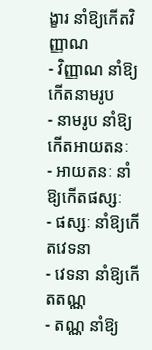ង្ខារ នាំឱ្យកើតវិញ្ញាណ
- វិញ្ញាណ នាំឱ្យកើតនាមរូប
- នាមរូប នាំឱ្យកើតអាយតនៈ
- អាយតនៈ នាំឱ្យកើតផស្សៈ
- ផស្សៈ នាំឱ្យកើតវេទនា
- វេទនា នាំឱ្យកើតតណ្ណ
- តណ្ណ នាំឱ្យ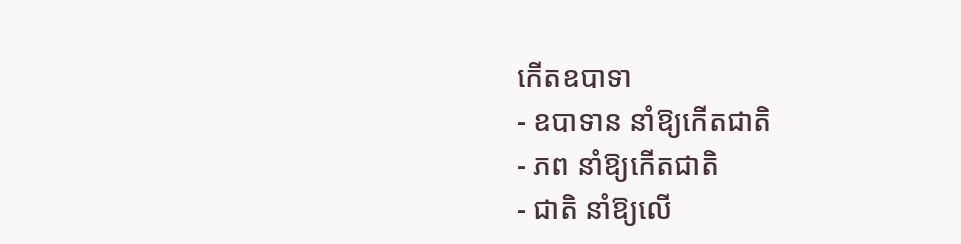កើតឧបាទា
- ឧបាទាន នាំឱ្យកើតជាតិ
- ភព នាំឱ្យកើតជាតិ
- ជាតិ នាំឱ្យលើ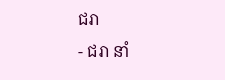ជរា
- ជរា នាំ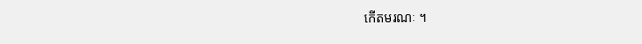កើតមរណៈ ។